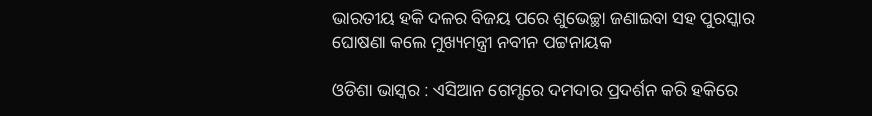ଭାରତୀୟ ହକି ଦଳର ବିଜୟ ପରେ ଶୁଭେଚ୍ଛା ଜଣାଇବା ସହ ପୁରସ୍କାର ଘୋଷଣା କଲେ ମୁଖ୍ୟମନ୍ତ୍ରୀ ନବୀନ ପଟ୍ଟନାୟକ

ଓଡିଶା ଭାସ୍କର : ଏସିଆନ ଗେମ୍ସରେ ଦମଦାର ପ୍ରଦର୍ଶନ କରି ହକିରେ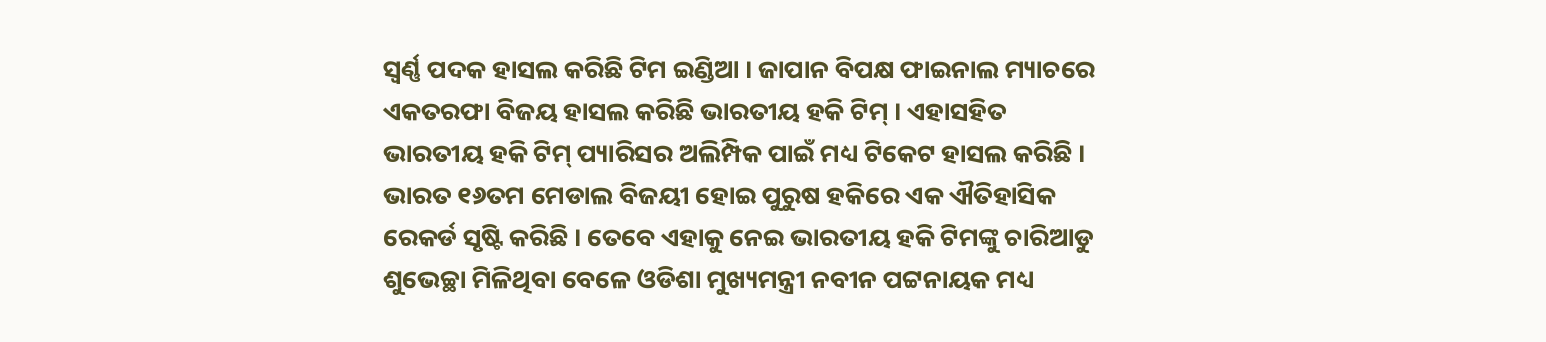ସ୍ୱର୍ଣ୍ଣ ପଦକ ହାସଲ କରିଛି ଟିମ ଇଣ୍ଡିଆ । ଜାପାନ ବିପକ୍ଷ ଫାଇନାଲ ମ୍ୟାଚରେ ଏକତରଫା ବିଜୟ ହାସଲ କରିଛି ଭାରତୀୟ ହକି ଟିମ୍ । ଏହାସହିତ ଭାରତୀୟ ହକି ଟିମ୍ ପ୍ୟାରିସର ଅଲିମ୍ପିକ ପାଇଁ ମଧ୍ୟ ଟିକେଟ ହାସଲ କରିଛି । ଭାରତ ୧୬ତମ ମେଡାଲ ବିଜୟୀ ହୋଇ ପୁରୁଷ ହକିରେ ଏକ ଐତିହାସିକ ରେକର୍ଡ ସୃଷ୍ଟି କରିଛି । ତେବେ ଏହାକୁ ନେଇ ଭାରତୀୟ ହକି ଟିମଙ୍କୁ ଚାରିଆଡୁ ଶୁଭେଚ୍ଛା ମିଳିଥିବା ବେଳେ ଓଡିଶା ମୁଖ୍ୟମନ୍ତ୍ରୀ ନବୀନ ପଟ୍ଟନାୟକ ମଧ୍ୟ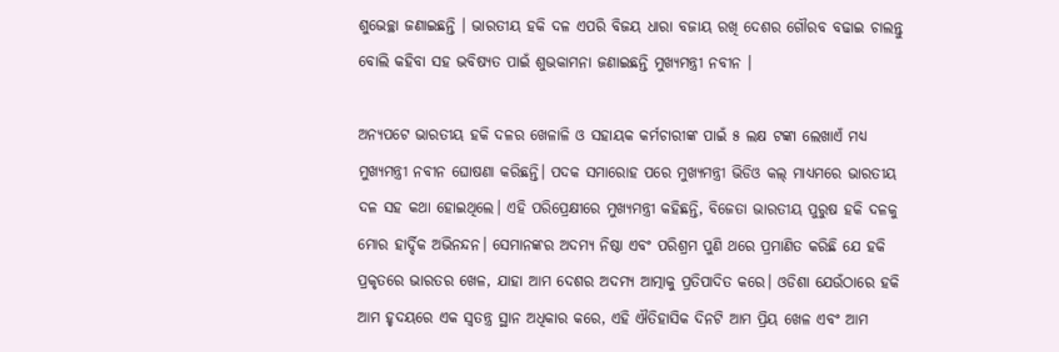ଶୁଭେଚ୍ଛା ଜଣାଇଛନ୍ତି । ଭାରତୀୟ ହକି ଦଳ ଏପରି ବିଜୟ ଧାରା ବଜାୟ ରଖି ଦେଶର ଗୌରବ ବଢାଇ ଚାଲନ୍ତୁ ବୋଲି କହିବା ସହ ଭବିଷ୍ୟତ ପାଇଁ ଶୁଭକାମନା ଜଣାଇଛନ୍ତି ମୁଖ୍ୟମନ୍ତ୍ରୀ ନବୀନ ।

ଅନ୍ୟପଟେ ଭାରତୀୟ ହକି ଦଳର ଖେଳାଳି ଓ ସହାୟକ କର୍ମଚାରୀଙ୍କ ପାଇଁ ୫ ଲକ୍ଷ ଟଙ୍କା ଲେଖାଏଁ ମଧ୍ୟ ମୁଖ୍ୟମନ୍ତ୍ରୀ ନବୀନ ଘୋଷଣା କରିଛନ୍ତି। ପଦକ ସମାରୋହ ପରେ ମୁଖ୍ୟମନ୍ତ୍ରୀ ଭିଡିଓ କଲ୍ ମାଧ୍ୟମରେ ଭାରତୀୟ ଦଳ ସହ କଥା ହୋଇଥିଲେ। ଏହି ପରିପ୍ରେକ୍ଷୀରେ ମୁଖ୍ୟମନ୍ତ୍ରୀ କହିଛନ୍ତି, ବିଜେତା ଭାରତୀୟ ପୁରୁଷ ହକି ଦଳକୁ ମୋର ହାର୍ଦ୍ଦିକ ଅଭିନନ୍ଦନ। ସେମାନଙ୍କର ଅଦମ୍ୟ ନିଷ୍ଠା ଏବଂ ପରିଶ୍ରମ ପୁଣି ଥରେ ପ୍ରମାଣିତ କରିଛି ଯେ ହକି ପ୍ରକୃତରେ ଭାରତର ଖେଳ, ଯାହା ଆମ ଦେଶର ଅଦମ୍ୟ ଆତ୍ମାକୁ ପ୍ରତିପାଦିତ କରେ। ଓଡିଶା ଯେଉଁଠାରେ ହକି ଆମ ହୃଦୟରେ ଏକ ସ୍ୱତନ୍ତ୍ର ସ୍ଥାନ ଅଧିକାର କରେ, ଏହି ଐତିହାସିକ ଦିନଟି ଆମ ପ୍ରିୟ ଖେଳ ଏବଂ ଆମ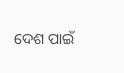ଦେଶ ପାଇଁ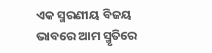ଏକ ସ୍ମରଣୀୟ ବିଜୟ ଭାବରେ ଆମ ସ୍ମୃତିରେ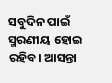ସବୁଦିନ ପାଇଁ ସ୍ମରଣୀୟ ହୋଇ ରହିବ। ଆସନ୍ତା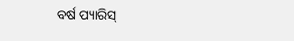ବର୍ଷ ପ୍ୟାରିସ୍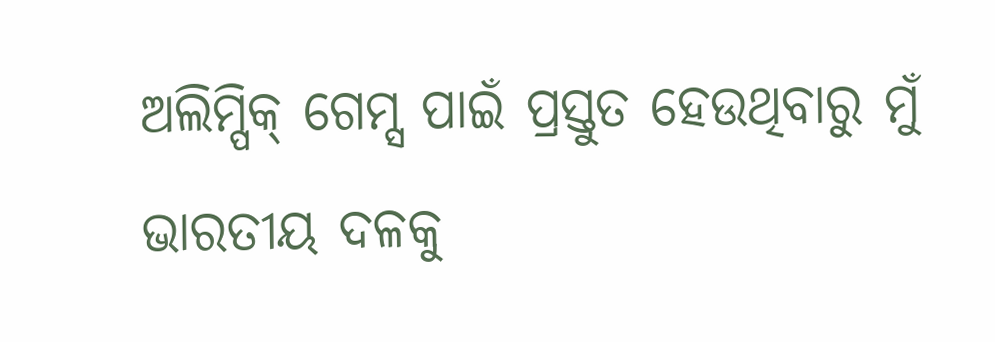ଅଲିମ୍ପିକ୍ ଗେମ୍ସ ପାଇଁ ପ୍ରସ୍ତୁତ ହେଉଥିବାରୁ ମୁଁ ଭାରତୀୟ ଦଳକୁ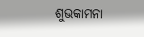ଶୁଭକାମନା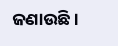ଜଣାଉଛି।